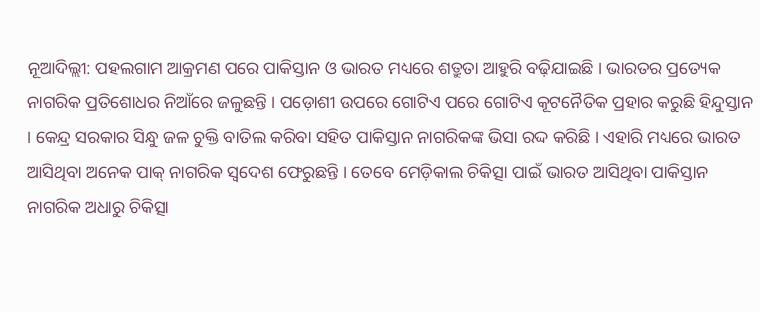ନୂଆଦିଲ୍ଲୀ: ପହଲଗାମ ଆକ୍ରମଣ ପରେ ପାକିସ୍ତାନ ଓ ଭାରତ ମଧ୍ୟରେ ଶତ୍ରୁତା ଆହୁରି ବଢ଼ିଯାଇଛି । ଭାରତର ପ୍ରତ୍ୟେକ ନାଗରିକ ପ୍ରତିଶୋଧର ନିଆଁରେ ଜଳୁଛନ୍ତି । ପଡ଼ୋଶୀ ଉପରେ ଗୋଟିଏ ପରେ ଗୋଟିଏ କୂଟନୈତିକ ପ୍ରହାର କରୁଛି ହିନ୍ଦୁସ୍ତାନ । କେନ୍ଦ୍ର ସରକାର ସିନ୍ଧୁ ଜଳ ଚୁକ୍ତି ବାତିଲ କରିବା ସହିତ ପାକିସ୍ତାନ ନାଗରିକଙ୍କ ଭିସା ରଦ୍ଦ କରିଛି । ଏହାରି ମଧ୍ୟରେ ଭାରତ ଆସିଥିବା ଅନେକ ପାକ୍ ନାଗରିକ ସ୍ୱଦେଶ ଫେରୁଛନ୍ତି । ତେବେ ମେଡ଼ିକାଲ ଚିକିତ୍ସା ପାଇଁ ଭାରତ ଆସିଥିବା ପାକିସ୍ତାନ ନାଗରିକ ଅଧାରୁ ଚିକିତ୍ସା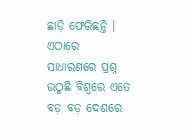ଛାଡ଼ି ଫେରିଛନ୍ତି । ଏଠାରେ ସାଧାରଣରେ ପ୍ରଶ୍ନ ଉଠୁଛି ବିଶ୍ୱରେ ଏତେ ବଡ଼ ବଡ଼ ଦେଶରେ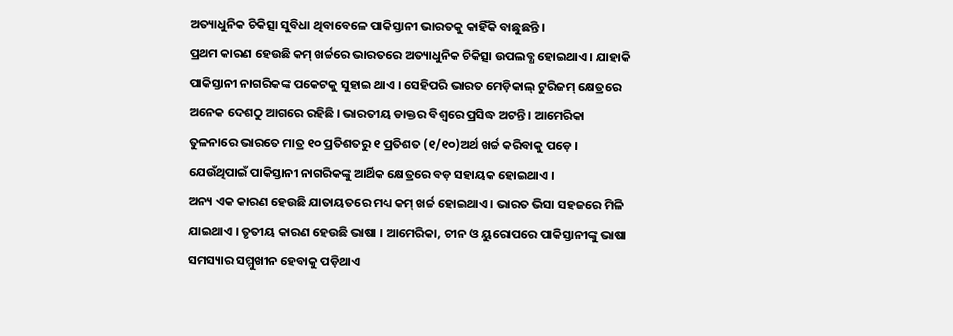ଅତ୍ୟାଧୁନିକ ଚିକିତ୍ସା ସୁବିଧା ଥିବାବେଳେ ପାକିସ୍ତାନୀ ଭାରତକୁ କାହିଁକି ବାଛୁଛନ୍ତି ।
ପ୍ରଥମ କାରଣ ହେଉଛି କମ୍ ଖର୍ଚ୍ଚରେ ଭାରତରେ ଅତ୍ୟାଧୁନିକ ଚିକିତ୍ସା ଉପଲବ୍ଧ ହୋଇଥାଏ । ଯାହାକି ପାକିସ୍ତାନୀ ନାଗରିକଙ୍କ ପକେଟକୁ ସୁହାଇ ଥାଏ । ସେହିପରି ଭାରତ ମେଡ଼ିକାଲ୍ ଟୁରିଜମ୍ କ୍ଷେତ୍ରରେ ଅନେକ ଦେଶଠୁ ଆଗରେ ରହିଛି । ଭାରତୀୟ ଡାକ୍ତର ବିଶ୍ୱରେ ପ୍ରସିଦ୍ଧ ଅଟନ୍ତି । ଆମେରିକା ତୁଳନାରେ ଭାରତେ ମାତ୍ର ୧୦ ପ୍ରତିଶତରୁ ୧ ପ୍ରତିଶତ (୧/୧୦)ଅର୍ଥ ଖର୍ଚ୍ଚ କରିବାକୁ ପଡ଼େ । ଯେଉଁଥିପାଇଁ ପାକିସ୍ତାନୀ ନାଗରିକଙ୍କୁ ଆର୍ଥିକ କ୍ଷେତ୍ରରେ ବଡ଼ ସହାୟକ ହୋଇଥାଏ ।
ଅନ୍ୟ ଏକ କାରଣ ହେଉଛି ଯାତାୟତରେ ମଧ୍ୟ କମ୍ ଖର୍ଚ୍ଚ ହୋଇଥାଏ । ଭାରତ ଭିସା ସହଜରେ ମିଳି ଯାଇଥାଏ । ତୃତୀୟ କାରଣ ହେଉଛି ଭାଷା । ଆମେରିକା, ଚୀନ ଓ ୟୁରୋପରେ ପାକିସ୍ତାନୀଙ୍କୁ ଭାଷା ସମସ୍ୟାର ସମ୍ମୁଖୀନ ହେବାକୁ ପଡ଼ିଥାଏ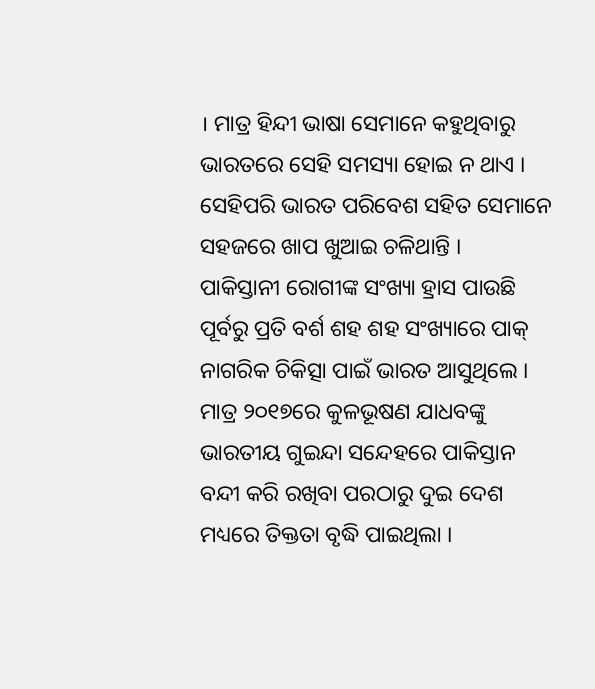। ମାତ୍ର ହିନ୍ଦୀ ଭାଷା ସେମାନେ କହୁଥିବାରୁ ଭାରତରେ ସେହି ସମସ୍ୟା ହୋଇ ନ ଥାଏ । ସେହିପରି ଭାରତ ପରିବେଶ ସହିତ ସେମାନେ ସହଜରେ ଖାପ ଖୁଆଇ ଚଳିଥାନ୍ତି ।
ପାକିସ୍ତାନୀ ରୋଗୀଙ୍କ ସଂଖ୍ୟା ହ୍ରାସ ପାଉଛି
ପୂର୍ବରୁ ପ୍ରତି ବର୍ଶ ଶହ ଶହ ସଂଖ୍ୟାରେ ପାକ୍ ନାଗରିକ ଚିକିତ୍ସା ପାଇଁ ଭାରତ ଆସୁଥିଲେ । ମାତ୍ର ୨୦୧୭ରେ କୁଳଭୂଷଣ ଯାଧବଙ୍କୁ ଭାରତୀୟ ଗୁଇନ୍ଦା ସନ୍ଦେହରେ ପାକିସ୍ତାନ ବନ୍ଦୀ କରି ରଖିବା ପରଠାରୁ ଦୁଇ ଦେଶ ମଧ୍ୟରେ ତିକ୍ତତା ବୃଦ୍ଧି ପାଇଥିଲା ।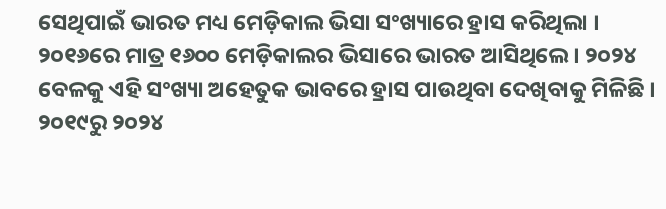ସେଥିପାଇଁ ଭାରତ ମଧ୍ୟ ମେଡ଼ିକାଲ ଭିସା ସଂଖ୍ୟାରେ ହ୍ରାସ କରିଥିଲା । ୨୦୧୬ରେ ମାତ୍ର ୧୬୦୦ ମେଡ଼ିକାଲର ଭିସାରେ ଭାରତ ଆସିଥିଲେ । ୨୦୨୪ ବେଳକୁ ଏହି ସଂଖ୍ୟା ଅହେତୁକ ଭାବରେ ହ୍ରାସ ପାଉଥିବା ଦେଖିବାକୁ ମିଳିଛି । ୨୦୧୯ରୁ ୨୦୨୪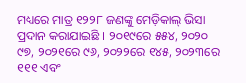ମଧ୍ୟରେ ମାତ୍ର ୧୨୨୮ ଜଣଙ୍କୁ ମେଡ଼ିକାଲ୍ ଭିସା ପ୍ରଦାନ କରାଯାଇଛି । ୨୦୧୯ରେ ୫୫୪, ୨୦୨୦ ୯୭, ୨୦୨୧ରେ ୯୬, ୨୦୨୨ରେ ୧୪୫, ୨୦୨୩ରେ ୧୧୧ ଏବଂ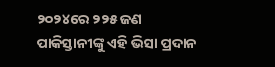୨୦୨୪ରେ ୨୨୫ ଜଣ ପାକିସ୍ତାନୀଙ୍କୁ ଏହି ଭିସା ପ୍ରଦାନ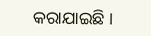କରାଯାଇଛି ।